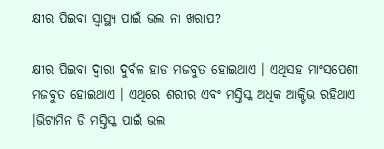କ୍ଷୀର ପିଇବା ସ୍ୱାସ୍ଥ୍ୟ ପାଇଁ ଭଲ ନା ଖରାପ?

କ୍ଷୀର ପିଇବା ଦ୍ୱାରା ଦୁର୍ବଳ ହାଡ ମଜବୁତ ହୋଇଥାଏ । ଏଥିସହ ମାଂସପେଶୀ ମଜବୁତ ହୋଇଥାଏ । ଏଥିରେ ଶରୀର ଏବଂ ମସ୍ତିସ୍କ ଅଧିକ ଆକ୍ଟିଭ ରହିଥାଏ ।ଭିଟାମିନ ଡି ମସ୍ତିସ୍କ ପାଇଁ ଭଲ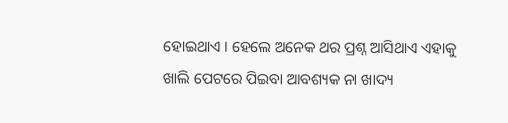ହୋଇଥାଏ । ହେଲେ ଅନେକ ଥର ପ୍ରଶ୍ନ ଆସିଥାଏ ଏହାକୁ ଖାଲି ପେଟରେ ପିଇବା ଆବଶ୍ୟକ ନା ଖାଦ୍ୟ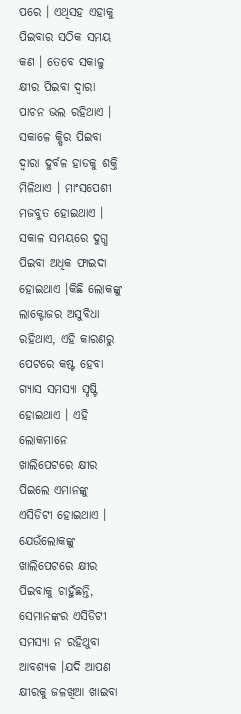ପରେ । ଏଥିସହ ଏହାକୁ ପିଇବାର ସଠିକ ସମୟ କଣ । ତେବେ ସକାଳୁ କ୍ଷୀର ପିଇବା ଦ୍ୱାରା ପାଚନ ଭଲ ରହିଥାଏ । ସକାଳେ କ୍ଷିର ପିଇବା ଦ୍ୱାରା ଦୁର୍ବଳ ହାଡକୁ ଶକ୍ତି ମିଳିଥାଏ । ମାଂସପେଶୀ ମଜବୁତ ହୋଇଥାଏ । ସକାଳ ସମୟରେ ଦୁଗ୍ଧ ପିଇବା ଅଧିକ ଫାଇଦା ହୋଇଥାଏ ।କିଛି ଲୋକଙ୍କୁ ଲାକ୍ଟୋଜର ଅସୁବିଧା ରହିଥାଏ, ଏହି କାରଣରୁ ପେଟରେ କଷ୍ଟ ହେବା ଗ୍ୟାସ ସମସ୍ୟା ସୃଷ୍ଟି ହୋଇଥାଏ । ଏହି ଲୋକମାନେ ଖାଲିପେଟରେ କ୍ଷୀର ପିଇଲେ ଏମାନଙ୍କୁ ଏସିଡିଟୀ ହୋଇଥାଏ । ଯେଉଁଲୋକଙ୍କୁ ଖାଲିପେଟରେ କ୍ଷୀର ପିଇବାକୁ ଚାହୁଁଛନ୍ତି, ସେମାନଙ୍କର ଏସିଡିଟୀ ସମସ୍ୟା ନ ରହିଥୁବା ଆବଶ୍ୟକ ।ଯଦି ଆପଣ କ୍ଷୀରକୁ ଜଳଖିଆ ଖାଇବା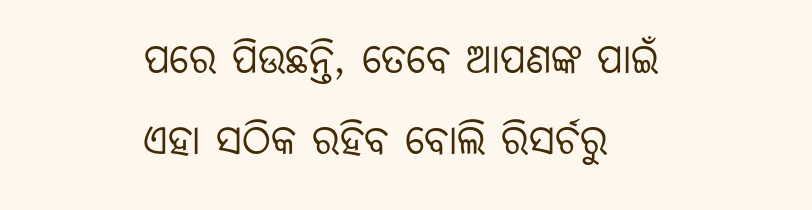ପରେ ପିଉଛନ୍ତି, ତେବେ ଆପଣଙ୍କ ପାଇଁ ଏହା ସଠିକ ରହିବ ବୋଲି ରିସର୍ଚରୁ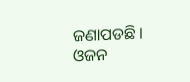ଜଣାପଡଛି । ଓଜନ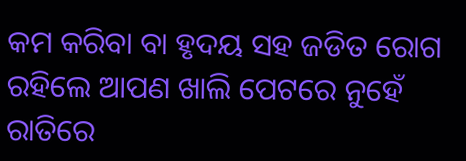କମ କରିବା ବା ହୃଦୟ ସହ ଜଡିତ ରୋଗ ରହିଲେ ଆପଣ ଖାଲି ପେଟରେ ନୁହେଁ ରାତିରେ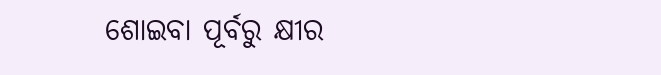ଶୋଇବା ପୂର୍ବରୁ କ୍ଷୀର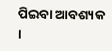ପିଇବା ଆବଶ୍ୟକ ।